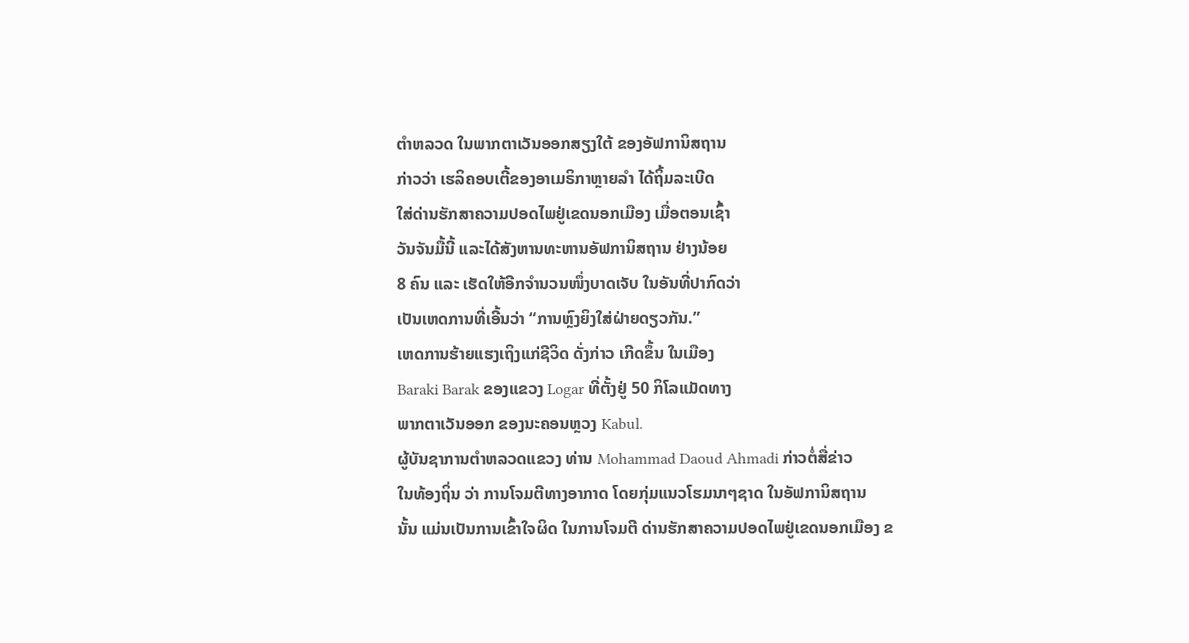ຕຳຫລວດ ໃນພາກຕາເວັນອອກສຽງໃຕ້ ຂອງອັຟການິສຖານ
ກ່າວວ່າ ເຮລິຄອບເຕີ້ຂອງອາເມຣິກາຫຼາຍລຳ ໄດ້ຖິ້ມລະເບີດ
ໃສ່ດ່ານຮັກສາຄວາມປອດໄພຢູ່ເຂດນອກເມືອງ ເມື່ອຕອນເຊົ້າ
ວັນຈັນມື້ນີ້ ແລະໄດ້ສັງຫານທະຫານອັຟການິສຖານ ຢ່າງນ້ອຍ
8 ຄົນ ແລະ ເຮັດໃຫ້ອີກຈຳນວນໜຶ່ງບາດເຈັບ ໃນອັນທີ່ປາກົດວ່າ
ເປັນເຫດການທີ່ເອີ້ນວ່າ “ການຫຼົງຍິງໃສ່ຝ່າຍດຽວກັນ.”
ເຫດການຮ້າຍແຮງເຖິງແກ່ຊີວິດ ດັ່ງກ່າວ ເກີດຂຶ້ນ ໃນເມືອງ
Baraki Barak ຂອງແຂວງ Logar ທີ່ຕັ້ງຢູ່ 50 ກິໂລແມັດທາງ
ພາກຕາເວັນອອກ ຂອງນະຄອນຫຼວງ Kabul.
ຜູ້ບັນຊາການຕຳຫລວດແຂວງ ທ່ານ Mohammad Daoud Ahmadi ກ່າວຕໍ່ສື່ຂ່າວ
ໃນທ້ອງຖິ່ນ ວ່າ ການໂຈມຕີທາງອາກາດ ໂດຍກຸ່ມແນວໂຮມນາໆຊາດ ໃນອັຟການິສຖານ
ນັ້ນ ແມ່ນເປັນການເຂົ້າໃຈຜິດ ໃນການໂຈມຕີ ດ່ານຮັກສາຄວາມປອດໄພຢູ່ເຂດນອກເມືອງ ຂ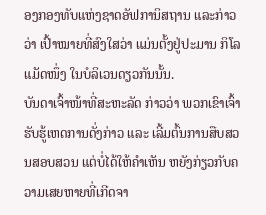ອງກອງທັບແຫ່ງຊາດອັຟການິສຖານ ແລະກ່າວວ່າ ເປົ້າໝາຍທີ່ສົງໃສວ່າ ແມ່ນຕັ້ງຢູ່ປະມານ ກິໂລແມັດໜຶ່ງ ໃນບໍລິເວນດຽວກັນນັ້ນ.
ບັນດາເຈົ້າໜ້າທີ່ສະຫະລັດ ກ່າວວ່າ ພວກເຂົາເຈົ້າ ຮັບຮູ້ເຫດການດັ່ງກ່າວ ແລະ ເລີ້ມຕົ້ນການສືບສວນສອບສວນ ແຕ່ບໍ່ໄດ້ໃຫ້ຄຳເຫັນ ຫຍັງກ່ຽວກັບຄວາມເສຍຫາຍທີ່ເກີດຈາ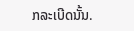ກລະເບີດນັ້ນ.